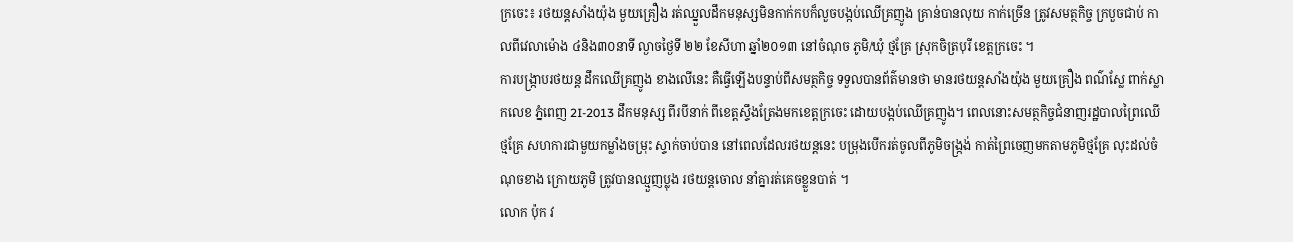ក្រចេះ៖ រថយន្តសាំងយ៉ុង មួយគ្រឿង រត់ឈ្នួលដឹកមនុស្សមិនកាក់កបក៏លួចបង្កប់ឈើគ្រញូង គ្រាន់បានលុយ កាក់ច្រើន ត្រូវសមត្ថកិច្ច ក្របួចជាប់ កាលពីវេលាម៉ោង ៤និង៣០នាទី ល្ងាចថ្ងៃទី ២២ ខែសីហា ឆ្នាំ២០១៣ នៅចំណុច ភូមិ/ឃុំ ថ្មគ្រែ ស្រុកចិត្របុរី ខេត្តក្រចេះ ។
ការបង្ក្រាបរថយន្ដ ដឹកឈើគ្រញូង ខាងលើនេះ គឺធ្វើឡើងបន្ទាប់ពីសមត្ថកិច្ច ទទួលបានព័ត៌មានថា មានរថយន្តសាំងយ៉ុង មួយគ្រឿង ពណ៌ស្លែ ពាក់ស្លាកលេខ ភ្នំពេញ 2I-2013 ដឹកមនុស្ស ពីរបីនាក់ ពីខេត្តស្ទឹងត្រែងមកខេត្តក្រចេះ ដោយបង្កប់ឈើគ្រញូង។ ពេលនោះសមត្ថកិច្ចជំនាញរដ្ឋបាលព្រៃឈើថ្មគ្រែ សហការជាមួយកម្លាំងចម្រុះ ស្ទាក់ចាប់បាន នៅពេលដែលរថយន្តនេះ បម្រុងបើករត់ចូលពីភូមិចង្ក្រង់ កាត់ព្រៃចេញមកតាមភូមិថ្មគ្រែ លុះដល់ចំណុចខាង ក្រោយភូមិ ត្រូវបានឈ្មួញប្លុង រថយន្តចោល នាំគ្នារត់គេចខ្លួនបាត់ ។
លោក ប៉ុក វ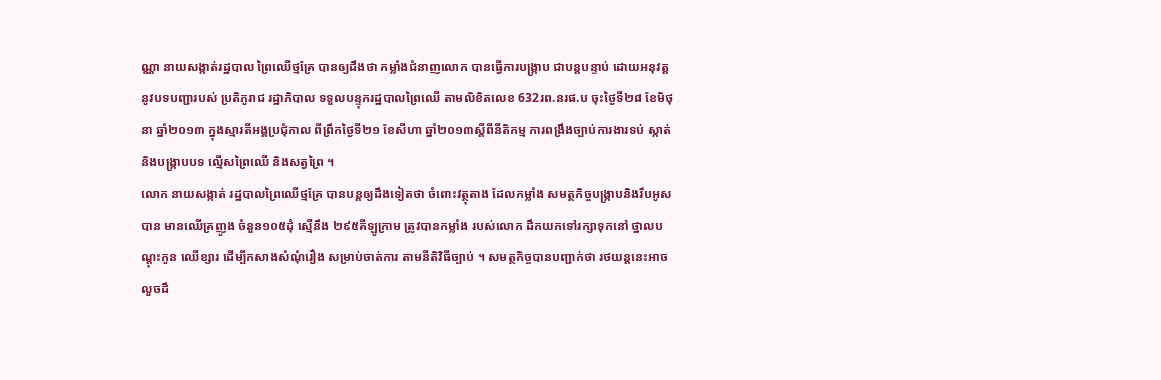ណ្ណា នាយសង្កាត់រដ្ឋបាល ព្រៃឈើថ្មគ្រែ បានឲ្យដឹងថា កម្លាំងជំនាញលោក បានធ្វើការបង្ក្រាប ជាបន្តបន្ទាប់ ដោយអនុវត្ត នូវបទបញ្ជារបស់ ប្រតិភូរាជ រដ្ឋាភិបាល ទទួលបន្ទុករដ្ឋបាលព្រៃឈើ តាមលិខិតលេខ 632រព.នរផ.ប ចុះថ្ងៃទី២៨ ខែមិថុនា ឆ្នាំ២០១៣ ក្នុងស្មារតីអង្គប្រជុំកាល ពីព្រឹកថ្ងៃទី២១ ខែសីហា ឆ្នាំ២០១៣ស្តីពីនីតិកម្ម ការពង្រឹងច្បាប់ការងារទប់ ស្កាត់ និងបង្ក្រាបបទ ល្មើសព្រៃឈើ និងសត្វព្រៃ ។
លោក នាយសង្កាត់ រដ្ឋបាលព្រៃឈើថ្មគ្រែ បានបន្តឲ្យដឹងទៀតថា ចំពោះវត្ថុតាង ដែលកម្លាំង សមត្ថកិច្ចបង្ក្រាបនិងរឹបអូសបាន មានឈើគ្រញូង ចំនួន១០៥ដុំ ស្មើនឹង ២៩៥គីឡូក្រាម ត្រូវបានកម្លាំង របស់លោក ដឹកយកទៅរក្សាទុកនៅ ថ្នាលបណ្តុះកូន ឈើខ្សារ ដើម្បីកសាងសំណុំរឿង សម្រាប់ចាត់ការ តាមនីតិវិធីច្បាប់ ។ សមត្ថកិច្ចបានបញ្ជាក់ថា រថយន្តនេះអាចលួចដឹ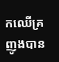កឈើគ្រញូងបាន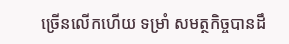ច្រើនលើកហើយ ទម្រាំ សមត្ថកិច្ចបានដឹ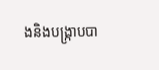ងនិងបង្ក្រាបបា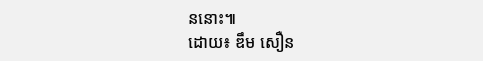ននោះ៕
ដោយ៖ ឌឹម សឿន